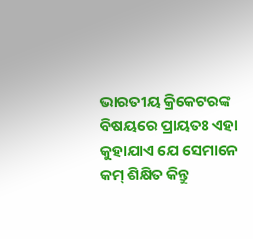ଭାରତୀୟ କ୍ରିକେଟରଙ୍କ ବିଷୟରେ ପ୍ରାୟତଃ ଏହା କୁହାଯାଏ ଯେ ସେମାନେ କମ୍ ଶିକ୍ଷିତ କିନ୍ତୁ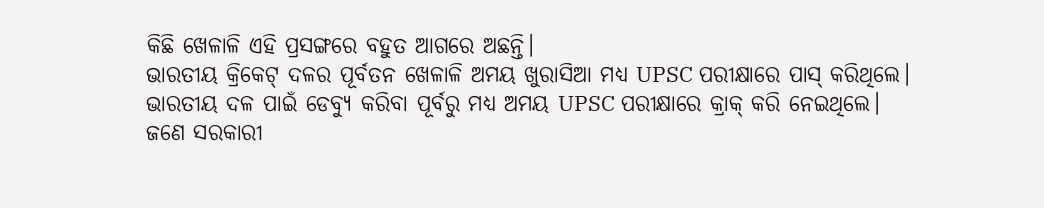କିଛି ଖେଳାଳି ଏହି ପ୍ରସଙ୍ଗରେ ବହୁତ ଆଗରେ ଅଛନ୍ତି।
ଭାରତୀୟ କ୍ରିକେଟ୍ ଦଳର ପୂର୍ବତନ ଖେଳାଳି ଅମୟ ଖୁରାସିଆ ମଧ୍ୟ UPSC ପରୀକ୍ଷାରେ ପାସ୍ କରିଥିଲେ।
ଭାରତୀୟ ଦଳ ପାଇଁ ଡେବ୍ୟୁ କରିବା ପୂର୍ବରୁ ମଧ୍ୟ ଅମୟ UPSC ପରୀକ୍ଷାରେ କ୍ରାକ୍ କରି ନେଇଥିଲେ।
ଜଣେ ସରକାରୀ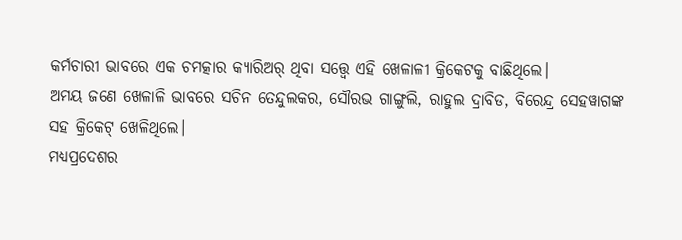କର୍ମଚାରୀ ଭାବରେ ଏକ ଚମତ୍କାର କ୍ୟାରିଅର୍ ଥିବା ସତ୍ତ୍ୱେ ଏହି ଖେଳାଳୀ କ୍ରିକେଟକୁ ବାଛିଥିଲେ।
ଅମୟ ଜଣେ ଖେଳାଳି ଭାବରେ ସଚିନ ତେନ୍ଦୁଲକର, ସୌରଭ ଗାଙ୍ଗୁଲି, ରାହୁଲ ଦ୍ରାବିଡ, ବିରେନ୍ଦ୍ର ସେହୱାଗଙ୍କ ସହ କ୍ରିକେଟ୍ ଖେଳିଥିଲେ।
ମଧ୍ୟପ୍ରଦେଶର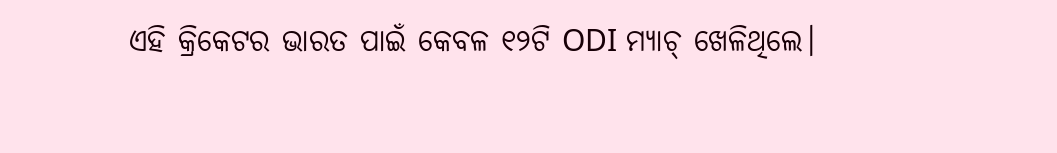ଏହି କ୍ରିକେଟର ଭାରତ ପାଇଁ କେବଳ ୧୨ଟି ODI ମ୍ୟାଚ୍ ଖେଳିଥିଲେ।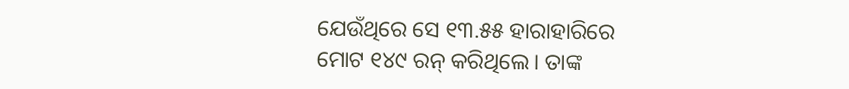ଯେଉଁଥିରେ ସେ ୧୩.୫୫ ହାରାହାରିରେ ମୋଟ ୧୪୯ ରନ୍ କରିଥିଲେ। ତାଙ୍କ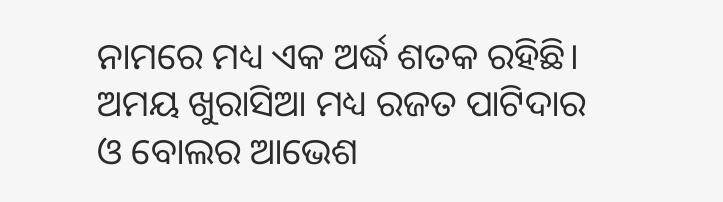ନାମରେ ମଧ୍ୟ ଏକ ଅର୍ଦ୍ଧ ଶତକ ରହିଛି।
ଅମୟ ଖୁରାସିଆ ମଧ୍ୟ ରଜତ ପାଟିଦାର ଓ ବୋଲର ଆଭେଶ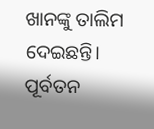ଖାନଙ୍କୁ ତାଲିମ ଦେଇଛନ୍ତି।
ପୂର୍ବତନ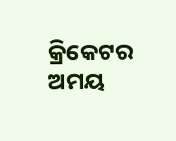କ୍ରିକେଟର ଅମୟ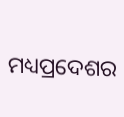ମଧ୍ୟପ୍ରଦେଶର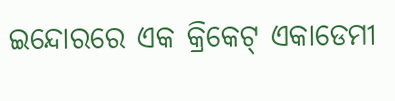ଇନ୍ଦୋରରେ ଏକ କ୍ରିକେଟ୍ ଏକାଡେମୀ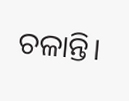ଚଳାନ୍ତି।